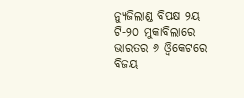ନ୍ୟୁଜିଲାଣ୍ଡ ବିପକ୍ଷ ୨ୟ ଟି-୨୦ ମୁକାବିଲାରେ ଭାରତର ୬ ଓ୍ଵିକେଟରେ ବିଜୟ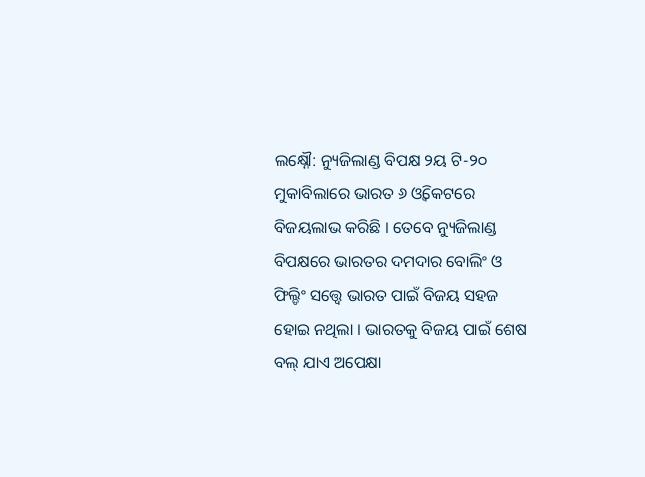ଲକ୍ଷ୍ନୌ: ନ୍ୟୁଜିଲାଣ୍ଡ ବିପକ୍ଷ ୨ୟ ଟି-୨୦ ମୁକାବିଲାରେ ଭାରତ ୬ ଓ୍ଵିକେଟରେ ବିଜୟଲାଭ କରିଛି । ତେବେ ନ୍ୟୁଜିଲାଣ୍ଡ ବିପକ୍ଷରେ ଭାରତର ଦମଦାର ବୋଲିଂ ଓ ଫିଲ୍ଡିଂ ସତ୍ତ୍ୱେ ଭାରତ ପାଇଁ ବିଜୟ ସହଜ ହୋଇ ନଥିଲା । ଭାରତକୁ ବିଜୟ ପାଇଁ ଶେଷ ବଲ୍ ଯାଏ ଅପେକ୍ଷା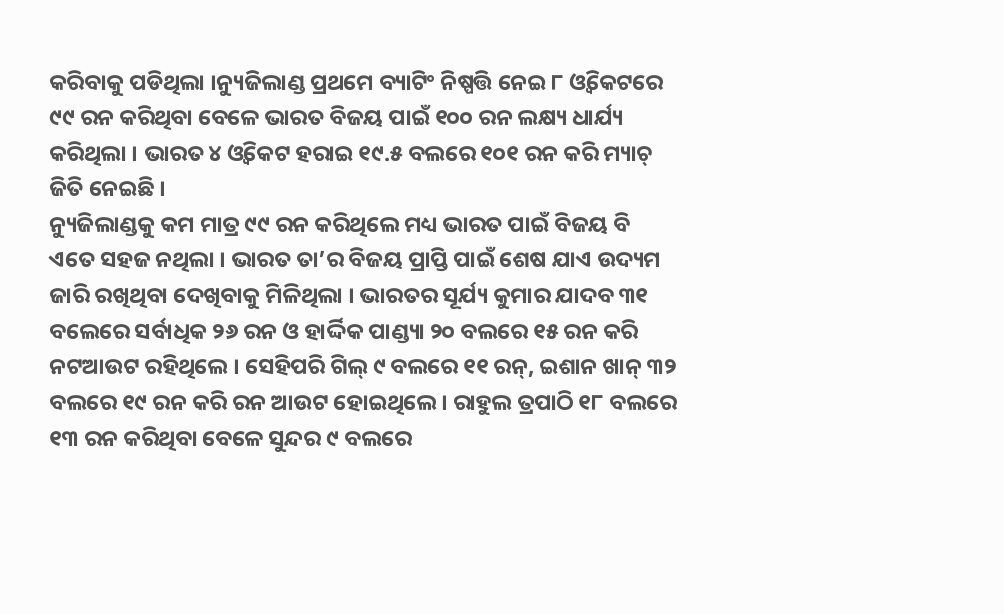କରିବାକୁ ପଡିଥିଲା ।ନ୍ୟୁଜିଲାଣ୍ଡ ପ୍ରଥମେ ବ୍ୟାଟିଂ ନିଷ୍ପତ୍ତି ନେଇ ୮ ଓ୍ଵିକେଟରେ ୯୯ ରନ କରିଥିବା ବେଳେ ଭାରତ ବିଜୟ ପାଇଁ ୧୦୦ ରନ ଲକ୍ଷ୍ୟ ଧାର୍ଯ୍ୟ କରିଥିଲା । ଭାରତ ୪ ଓ୍ଵିକେଟ ହରାଇ ୧୯.୫ ବଲରେ ୧୦୧ ରନ କରି ମ୍ୟାଚ୍ ଜିତି ନେଇଛି ।
ନ୍ୟୁଜିଲାଣ୍ଡକୁ କମ ମାତ୍ର ୯୯ ରନ କରିଥିଲେ ମଧ୍ୟ ଭାରତ ପାଇଁ ବିଜୟ ବି ଏତେ ସହଜ ନଥିଲା । ଭାରତ ତା’ର ବିଜୟ ପ୍ରାପ୍ତି ପାଇଁ ଶେଷ ଯାଏ ଉଦ୍ୟମ ଜାରି ରଖିଥିବା ଦେଖିବାକୁ ମିଳିଥିଲା । ଭାରତର ସୂର୍ଯ୍ୟ କୁମାର ଯାଦବ ୩୧ ବଲେରେ ସର୍ବାଧିକ ୨୬ ରନ ଓ ହାର୍ଦ୍ଦିକ ପାଣ୍ଡ୍ୟା ୨୦ ବଲରେ ୧୫ ରନ କରି ନଟଆଉଟ ରହିଥିଲେ । ସେହିପରି ଗିଲ୍ ୯ ବଲରେ ୧୧ ରନ୍, ଇଶାନ ଖାନ୍ ୩୨ ବଲରେ ୧୯ ରନ କରି ରନ ଆଉଟ ହୋଇଥିଲେ । ରାହୁଲ ତ୍ରପାଠି ୧୮ ବଲରେ ୧୩ ରନ କରିଥିବା ବେଳେ ସୁନ୍ଦର ୯ ବଲରେ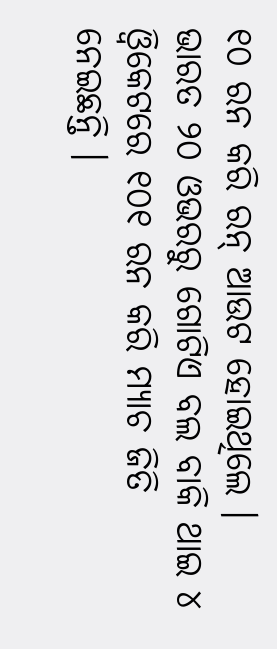୧୦ ରନ କରି ରନ୍ ଆଉଟ ହୋଇଥିଲେ । ଭାରତ ୨୦ ଓଭରରୁ ଗୋଟିଏ ବଲ ବାକି ଥାଇ ୪ ଓ୍ଵିକେଟରେ ୧୦୧ ରନ କରି ମ୍ୟାଚ ଜିତି ନେଇଛନ୍ତି ।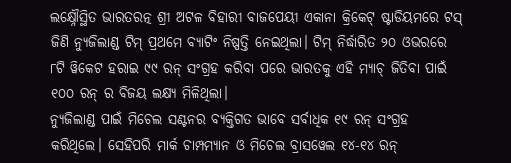ଲକ୍ଷ୍ନୌସ୍ଥିତ ଭାରତରତ୍ନ ଶ୍ରୀ ଅଟଳ ବିହାରୀ ବାଜପେୟୀ ଏକାନା କ୍ରିକେଟ୍ ଷ୍ଟାଡିୟମରେ ଟସ୍ ଜିଣି ନ୍ୟୁଜିଲାଣ୍ଡ ଟିମ୍ ପ୍ରଥମେ ବ୍ୟାଟିଂ ନିଷ୍ପତ୍ତି ନେଇଥିଲା। ଟିମ୍ ନିର୍ଦ୍ଧାରିତ ୨୦ ଓଭରରେ ୮ଟି ୱିକେଟ ହରାଇ ୯୯ ରନ୍ ସଂଗ୍ରହ କରିବା ପରେ ଭାରତକୁ ଏହି ମ୍ୟାଚ୍ ଜିତିବା ପାଇଁ ୧୦୦ ରନ୍ ର ବିଜୟ ଲକ୍ଷ୍ୟ ମିଳିଥିଲା।
ନ୍ୟୁଜିଲାଣ୍ଡ ପାଇଁ ମିଚେଲ ସଣ୍ଟନର ବ୍ୟକ୍ତିଗତ ଭାବେ ସର୍ବାଧିକ ୧୯ ରନ୍ ସଂଗ୍ରହ କରିଥିଲେ। ସେହିପରି ମାର୍କ ଚାମ୍ପମ୍ୟାନ ଓ ମିଚେଲ ବ୍ରାସୱେଲ ୧୪-୧୪ ରନ୍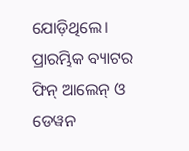ଯୋଡ଼ିଥିଲେ। ପ୍ରାରମ୍ଭିକ ବ୍ୟାଟର ଫିନ୍ ଆଲେନ୍ ଓ ଡେୱନ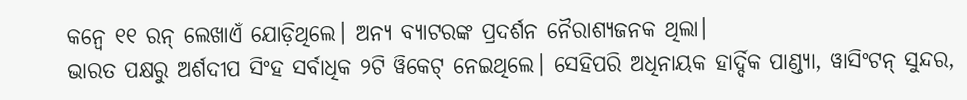କନ୍ୱେ ୧୧ ରନ୍ ଲେଖାଏଁ ଯୋଡ଼ିଥିଲେ। ଅନ୍ୟ ବ୍ୟାଟରଙ୍କ ପ୍ରଦର୍ଶନ ନୈରାଶ୍ୟଜନକ ଥିଲା।
ଭାରତ ପକ୍ଷରୁ ଅର୍ଶଦୀପ ସିଂହ ସର୍ବାଧିକ ୨ଟି ୱିକେଟ୍ ନେଇଥିଲେ। ସେହିପରି ଅଧିନାୟକ ହାର୍ଦ୍ଦିକ ପାଣ୍ଡ୍ୟା, ୱାସିଂଟନ୍ ସୁନ୍ଦର,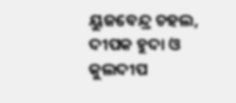ୟୁଜବେନ୍ଦ୍ର ଚହଲ, ଦୀପକ ହୁଦା ଓ କୁଲଦୀପ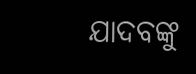ଯାଦବଙ୍କୁ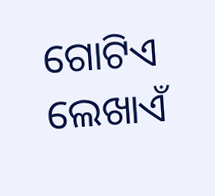ଗୋଟିଏ ଲେଖାଏଁ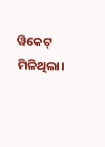ୱିକେଟ୍ ମିଳିଥିଲା।